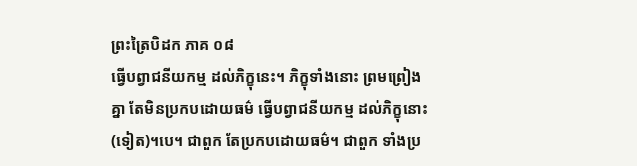ព្រះត្រៃបិដក ភាគ ០៨
ធ្វើបព្វាជនីយកម្ម ដល់ភិក្ខុនេះ។ ភិក្ខុទាំងនោះ ព្រមព្រៀងគ្នា តែមិនប្រកបដោយធម៌ ធ្វើបព្វាជនីយកម្ម ដល់ភិក្ខុនោះ (ទៀត)។បេ។ ជាពួក តែប្រកបដោយធម៌។ ជាពួក ទាំងប្រ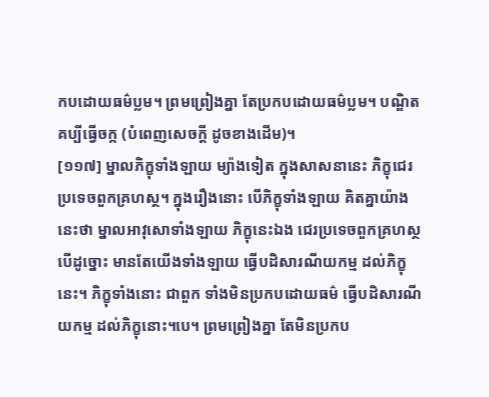កបដោយធម៌ប្លម។ ព្រមព្រៀងគ្នា តែប្រកបដោយធម៌ប្លម។ បណ្ឌិតគប្បីធ្វើចក្ក (បំពេញសេចក្តី ដូចខាងដើម)។
[១១៧] ម្នាលភិក្ខុទាំងឡាយ ម្យ៉ាងទៀត ក្នុងសាសនានេះ ភិក្ខុជេរប្រទេចពួកគ្រហស្ថ។ ក្នុងរឿងនោះ បើភិក្ខុទាំងឡាយ គិតគ្នាយ៉ាងនេះថា ម្នាលអាវុសោទាំងឡាយ ភិក្ខុនេះឯង ជេរប្រទេចពួកគ្រហស្ថ បើដូច្នោះ មានតែយើងទាំងឡាយ ធ្វើបដិសារណីយកម្ម ដល់ភិក្ខុនេះ។ ភិក្ខុទាំងនោះ ជាពួក ទាំងមិនប្រកបដោយធម៌ ធ្វើបដិសារណីយកម្ម ដល់ភិក្ខុនោះ។បេ។ ព្រមព្រៀងគ្នា តែមិនប្រកប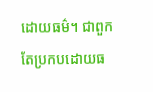ដោយធម៌។ ជាពួក តែប្រកបដោយធ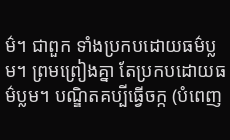ម៌។ ជាពួក ទាំងប្រកបដោយធម៌ប្លម។ ព្រមព្រៀងគ្នា តែប្រកបដោយធម៌ប្លម។ បណ្ឌិតគប្បីធ្វើចក្ក (បំពេញ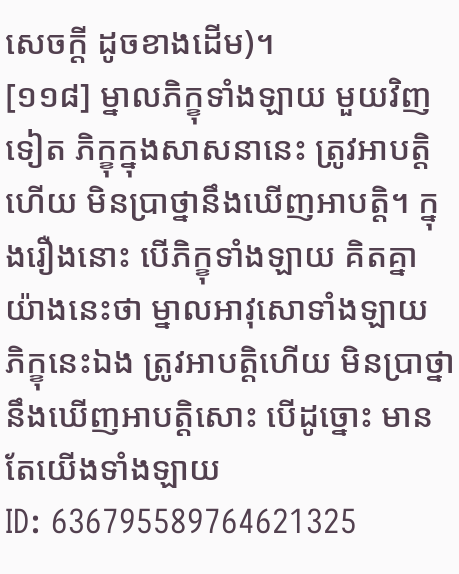សេចក្តី ដូចខាងដើម)។
[១១៨] ម្នាលភិក្ខុទាំងឡាយ មួយវិញទៀត ភិក្ខុក្នុងសាសនានេះ ត្រូវអាបត្តិហើយ មិនប្រាថ្នានឹងឃើញអាបត្តិ។ ក្នុងរឿងនោះ បើភិក្ខុទាំងឡាយ គិតគ្នាយ៉ាងនេះថា ម្នាលអាវុសោទាំងឡាយ ភិក្ខុនេះឯង ត្រូវអាបត្តិហើយ មិនប្រាថ្នានឹងឃើញអាបត្តិសោះ បើដូច្នោះ មានតែយើងទាំងឡាយ
ID: 636795589764621325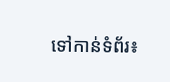ទៅកាន់ទំព័រ៖